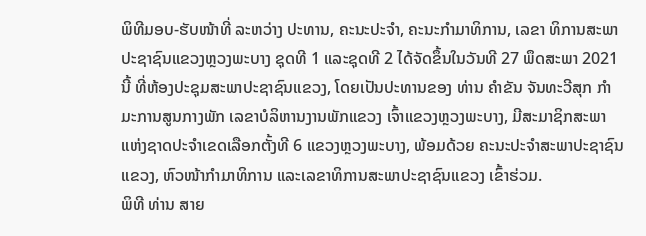ພິທີມອບ-ຮັບໜ້າທີ່ ລະຫວ່າງ ປະທານ, ຄະນະປະຈໍາ, ຄະນະກໍາມາທິການ, ເລຂາ ທິການສະພາປະຊາຊົນແຂວງຫຼວງພະບາງ ຊຸດທີ 1 ແລະຊຸດທີ 2 ໄດ້ຈັດຂຶ້ນໃນວັນທີ 27 ພຶດສະພາ 2021 ນີ້ ທີ່ຫ້ອງປະຊຸມສະພາປະຊາຊົນແຂວງ, ໂດຍເປັນປະທານຂອງ ທ່ານ ຄໍາຂັນ ຈັນທະວີສຸກ ກໍາມະການສູນກາງພັກ ເລຂາບໍລິຫານງານພັກແຂວງ ເຈົ້າແຂວງຫຼວງພະບາງ, ມີສະມາຊິກສະພາແຫ່ງຊາດປະຈຳເຂດເລືອກຕັ້ງທີ 6 ແຂວງຫຼວງພະບາງ, ພ້ອມດ້ວຍ ຄະນະປະຈຳສະພາປະຊາຊົນແຂວງ, ຫົວໜ້າກຳມາທິການ ແລະເລຂາທິການສະພາປະຊາຊົນແຂວງ ເຂົ້າຮ່ວມ.
ພິທີ ທ່ານ ສາຍ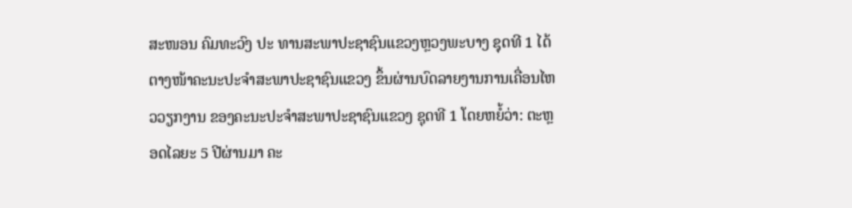ສະໜອນ ຄົມທະວົງ ປະ ທານສະພາປະຊາຊົນແຂວງຫຼວງພະບາງ ຊຸດທີ 1 ໄດ້ຕາງໜ້າຄະນະປະຈຳສະພາປະຊາຊົນແຂວງ ຂຶ້ນຜ່ານບົດລາຍງານການເຄື່ອນໄຫວວຽກງານ ຂອງຄະນະປະຈຳສະພາປະຊາຊົນແຂວງ ຊຸດທີ 1 ໂດຍຫຍໍ້ວ່າ: ຕະຫຼອດໄລຍະ 5 ປີຜ່ານມາ ຄະ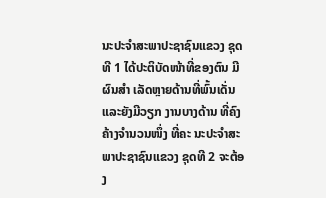ນະປະຈໍາສະພາປະຊາຊົນແຂວງ ຊຸດທີ 1 ໄດ້ປະຕິບັດໜ້າທີ່ຂອງຕົນ ມີຜົນສຳ ເລັດຫຼາຍດ້ານທີ່ພົ້ນເດັ່ນ ແລະຍັງມີວຽກ ງານບາງດ້ານ ທີ່ຄົງຄ້າງຈຳນວນໜຶ່ງ ທີ່ຄະ ນະປະຈຳສະພາປະຊາຊົນແຂວງ ຊຸດທີ 2 ຈະຕ້ອງ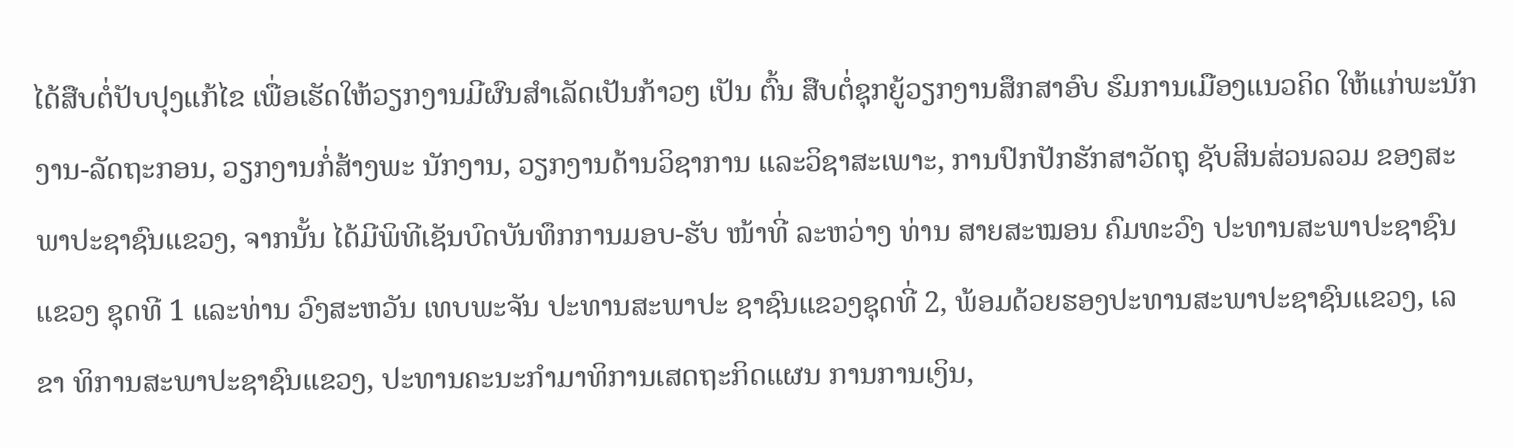ໄດ້ສືບຕໍ່ປັບປຸງແກ້ໄຂ ເພື່ອເຮັດໃຫ້ວຽກງານມີຜົນສຳເລັດເປັນກ້າວໆ ເປັນ ຕົ້ນ ສືບຕໍ່ຊຸກຍູ້ວຽກງານສຶກສາອົບ ຮົມການເມືອງແນວຄິດ ໃຫ້ແກ່ພະນັກ ງານ-ລັດຖະກອນ, ວຽກງານກໍ່ສ້າງພະ ນັກງານ, ວຽກງານດ້ານວິຊາການ ແລະວິຊາສະເພາະ, ການປົກປັກຮັກສາວັດຖຸ ຊັບສິນສ່ວນລວມ ຂອງສະພາປະຊາຊົນແຂວງ, ຈາກນັ້ນ ໄດ້ມີພິທີເຊັນບົດບັນທຶກການມອບ-ຮັບ ໜ້າທີ່ ລະຫວ່າງ ທ່ານ ສາຍສະໝອນ ຄົມທະວົງ ປະທານສະພາປະຊາຊົນແຂວງ ຊຸດທີ 1 ແລະທ່ານ ວົງສະຫວັນ ເທບພະຈັນ ປະທານສະພາປະ ຊາຊົນແຂວງຊຸດທີ່ 2, ພ້ອມດ້ວຍຮອງປະທານສະພາປະຊາຊົນແຂວງ, ເລຂາ ທິການສະພາປະຊາຊົນແຂວງ, ປະທານຄະນະກໍາມາທິການເສດຖະກິດແຜນ ການການເງິນ,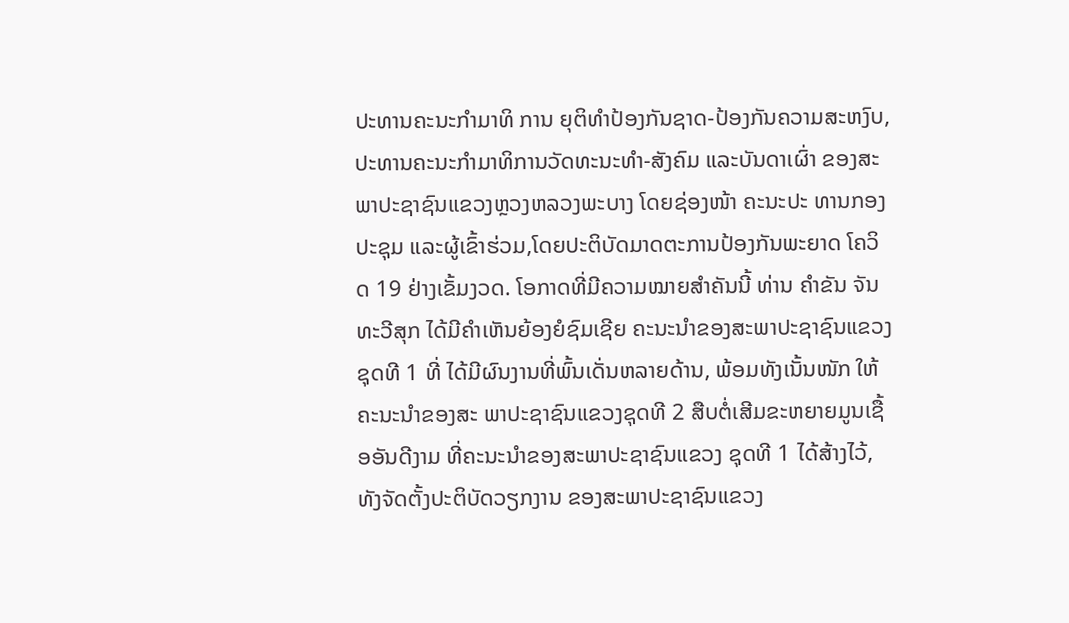ປະທານຄະນະກໍາມາທິ ການ ຍຸຕິທໍາປ້ອງກັນຊາດ-ປ້ອງກັນຄວາມສະຫງົບ, ປະທານຄະນະກໍາມາທິການວັດທະນະທໍາ-ສັງຄົມ ແລະບັນດາເຜົ່າ ຂອງສະພາປະຊາຊົນແຂວງຫຼວງຫລວງພະບາງ ໂດຍຊ່ອງໜ້າ ຄະນະປະ ທານກອງປະຊຸມ ແລະຜູ້ເຂົ້າຮ່ວມ,ໂດຍປະຕິບັດມາດຕະການປ້ອງກັນພະຍາດ ໂຄວິດ 19 ຢ່າງເຂັ້ມງວດ. ໂອກາດທີ່ມີຄວາມໝາຍສໍາຄັນນີ້ ທ່ານ ຄໍາຂັນ ຈັນທະວີສຸກ ໄດ້ມີຄໍາເຫັນຍ້ອງຍໍຊົມເຊີຍ ຄະນະນຳຂອງສະພາປະຊາຊົນແຂວງ ຊຸດທີ 1 ທີ່ ໄດ້ມີຜົນງານທີ່ພົ້ນເດັ່ນຫລາຍດ້ານ, ພ້ອມທັງເນັ້ນໜັກ ໃຫ້ຄະນະນຳຂອງສະ ພາປະຊາຊົນແຂວງຊຸດທີ 2 ສືບຕໍ່ເສີມຂະຫຍາຍມູນເຊື້ອອັນດີງາມ ທີ່ຄະນະນຳຂອງສະພາປະຊາຊົນແຂວງ ຊຸດທີ 1 ໄດ້ສ້າງໄວ້, ທັງຈັດຕັ້ງປະຕິບັດວຽກງານ ຂອງສະພາປະຊາຊົນແຂວງ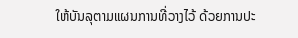ໃຫ້ບັນລຸຕາມແຜນການທີ່ວາງໄວ້ ດ້ວຍການປະ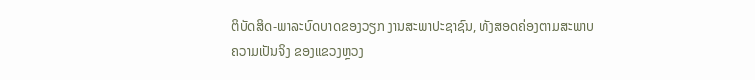ຕິບັດສິດ-ພາລະບົດບາດຂອງວຽກ ງານສະພາປະຊາຊົນ, ທັງສອດຄ່ອງຕາມສະພາບຄວາມເປັນຈິງ ຂອງແຂວງຫຼວງ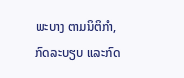ພະບາງ ຕາມນິຕິກໍາ, ກົດລະບຽບ ແລະກົດ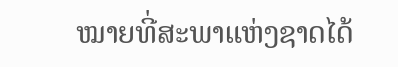ໝາຍທີ່ສະພາແຫ່ງຊາດໄດ້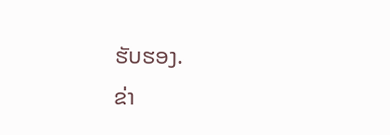ຮັບຮອງ.
ຂ່າ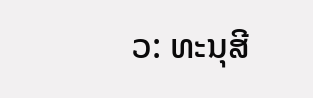ວ: ທະນຸສີ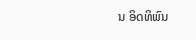ນ ອິດທິພົນ